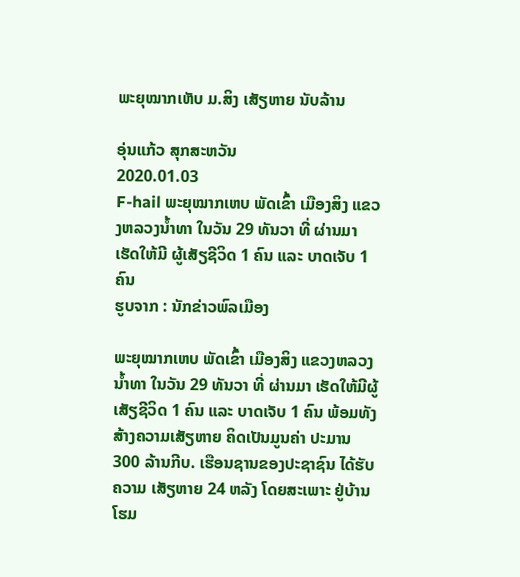ພະຍຸໝາກເຫັບ ມ.ສິງ ເສັຽຫາຍ ນັບລ້ານ

ອຸ່ນແກ້ວ ສຸກສະຫວັນ
2020.01.03
F-hail ພະຍຸໝາກເຫບ ພັດເຂົ້າ ເມືອງສິງ ແຂວງຫລວງນ້ຳທາ ໃນວັນ 29 ທັນວາ ທີ່ ຜ່ານມາ ເຮັດໃຫ້ມີ ຜູ້ເສັຽຊີວິດ 1 ຄົນ ແລະ ບາດເຈັບ 1 ຄົນ
ຮູບຈາກ : ນັກຂ່າວພົລເມືອງ

ພະຍຸໝາກເຫບ ພັດເຂົ້າ ເມືອງສິງ ແຂວງຫລວງນ້ຳທາ ໃນວັນ 29 ທັນວາ ທີ່ ຜ່ານມາ ເຮັດໃຫ້ມີຜູ້ເສັຽຊີວິດ 1 ຄົນ ແລະ ບາດເຈັບ 1 ຄົນ ພ້ອມທັງສ້າງຄວາມເສັຽຫາຍ ຄິດເປັນມູນຄ່າ ປະມານ 300 ລ້ານກີບ. ເຮືອນຊານຂອງປະຊາຊົນ ໄດ້ຮັບຄວາມ ເສັຽຫາຍ 24 ຫລັງ ໂດຍສະເພາະ ຢູ່ບ້ານໂຮມ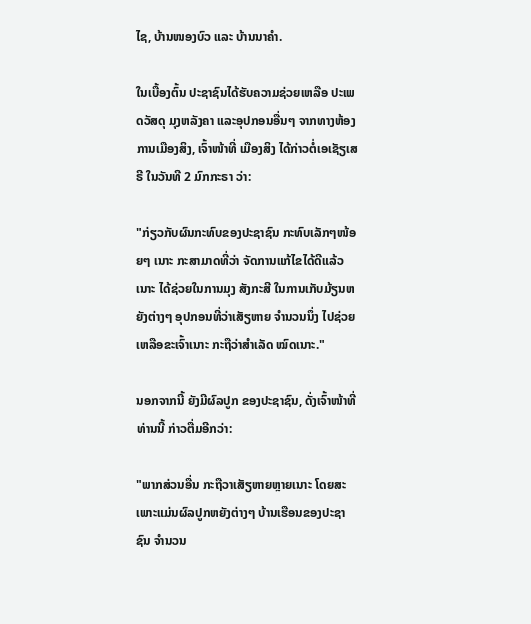ໄຊ, ບ້ານໜອງບົວ ແລະ ບ້ານນາຄຳ.

ໃນເບື້ອງຕົ້ນ ປະຊາຊົນໄດ້ຮັບຄວາມຊ່ວຍເຫລືອ ປະເພດວັສດຸ ມຸງຫລັງຄາ ແລະອຸປກອນອື່ນໆ ຈາກທາງຫ້ອງການເມືອງສິງ, ເຈົ້າໜ້າທີ່ ເມືອງສິງ ໄດ້ກ່າວຕໍ່ເອເຊັຽເສຣີ ໃນວັນທີ 2 ມົກກະຣາ ວ່າ:

"ກ່ຽວກັບຜົນກະທົບຂອງປະຊາຊົນ ກະທົບເລັກໆໜ້ອຍໆ ເນາະ ກະສາມາດທີ່ວ່າ ຈັດການແກ້ໄຂໄດ້ດີແລ້ວເນາະ ໄດ້ຊ່ວຍໃນການມຸງ ສັງກະສີ ໃນການເກັບມ້ຽນຫຍັງຕ່າງໆ ອຸປກອນທີ່ວ່າເສັຽຫາຍ ຈຳນວນນຶ່ງ ໄປຊ່ວຍເຫລືອຂະເຈົ້າເນາະ ກະຖືວ່າສຳເລັດ ໝົດເນາະ."

ນອກຈາກນີ້ ຍັງມີຜົລປູກ ຂອງປະຊາຊົນ, ດັ່ງເຈົ້າໜ້າທີ່ ທ່ານນີ້ ກ່າວຕື່ມອີກວ່າ:

"ພາກສ່ວນອື່ນ ກະຖືວາເສັຽຫາຍຫຼາຍເນາະ ໂດຍສະເພາະແມ່ນຜົລປູກຫຍັງຕ່າງໆ ບ້ານເຮືອນຂອງປະຊາຊົນ ຈຳນວນ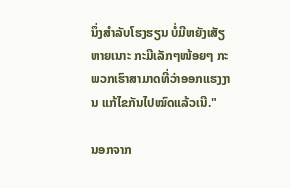ນຶ່ງສຳລັບໂຮງຮຽນ ບໍ່ມີຫຍັງເສັຽຫາຍເນາະ ກະມີເລັກໆໜ້ອຍໆ ກະພວກເຮົາສາມາດທີ່ວ່າອອກແຮງງານ ແກ້ໄຂກັນໄປໝົດແລ້ວເນີ."

ນອກຈາກ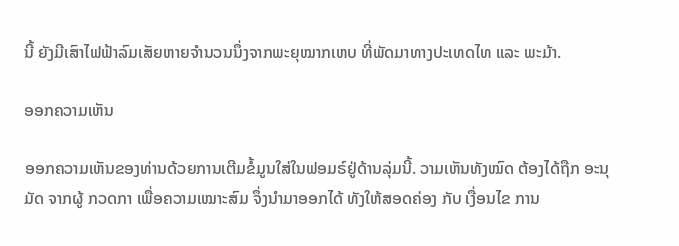ນີ້ ຍັງມີເສົາໄຟຟ້າລົມເສັຍຫາຍຈຳນວນນຶ່ງຈາກພະຍຸໝາກເຫບ ທີ່ພັດມາທາງປະເທດໄທ ແລະ ພະມ້າ.

ອອກຄວາມເຫັນ

ອອກຄວາມເຫັນຂອງທ່ານດ້ວຍການເຕີມຂໍ້ມູນໃສ່ໃນຟອມຣ໌ຢູ່ດ້ານລຸ່ມນີ້. ວາມເຫັນທັງໝົດ ຕ້ອງໄດ້ຖືກ ອະນຸມັດ ຈາກຜູ້ ກວດກາ ເພື່ອຄວາມເໝາະສົມ ຈຶ່ງນໍາມາອອກໄດ້ ທັງໃຫ້ສອດຄ່ອງ ກັບ ເງື່ອນໄຂ ການ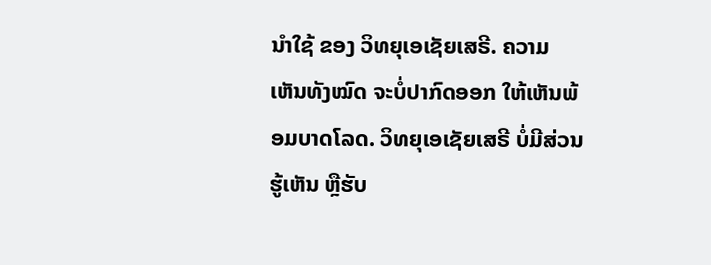ນຳໃຊ້ ຂອງ ວິທຍຸເອເຊັຍເສຣີ. ຄວາມເຫັນທັງໝົດ ຈະບໍ່ປາກົດອອກ ໃຫ້ເຫັນພ້ອມບາດໂລດ. ວິທຍຸເອເຊັຍເສຣີ ບໍ່ມີສ່ວນຮູ້ເຫັນ ຫຼືຮັບ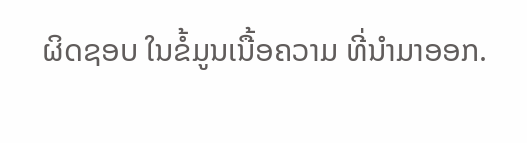ຜິດຊອບ ໃນຂໍ້ມູນເນື້ອຄວາມ ທີ່ນໍາມາອອກ.